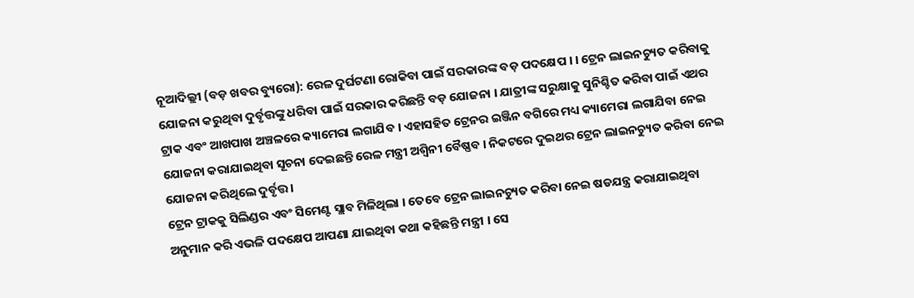ନୂଆଦିଲ୍ଲୀ (ବଡ଼ ଖବର ବ୍ୟୁରୋ): ରେଳ ଦୁର୍ଘଟଣା ରୋକିବା ପାଇଁ ସରକାରଙ୍କ ବଡ଼ ପଦକ୍ଷେପ । । ଟ୍ରେନ ଲାଇନଚ୍ୟୁତ କରିବାକୁ ଯୋଜନା କରୁଥିବା ଦୁର୍ବୃତ୍ତଙ୍କୁ ଧରିବା ପାଇଁ ସରକାର କରିଛନ୍ତି ବଡ଼ ଯୋଜନା । ଯାତ୍ରୀଙ୍କ ସରୁକ୍ଷାକୁ ସୁନିଶ୍ଚିତ କରିବା ପାଇଁ ଏଥର ଟ୍ରାକ ଏବଂ ଆଖପାଖ ଅଞ୍ଚଳରେ କ୍ୟାମେରା ଲଗାଯିବ । ଏହାସହିତ ଟ୍ରେନର ଇଞ୍ଜିନ ବଗିରେ ମଧ୍ୟ କ୍ୟାମେରା ଲଗାଯିବା ନେଇ ଯୋଜନା କରାଯାଇଥିବା ସୂଚନା ଦେଇଛନ୍ତି ରେଳ ମନ୍ତ୍ରୀ ଅଶ୍ବିନୀ ବୈଷ୍ଣବ । ନିକଟରେ ଦୁଇଥର ଟ୍ରେନ ଲାଇନଚ୍ୟୁତ କରିବା ନେଇ ଯୋଜନା କରିଥିଲେ ଦୁର୍ବୃତ୍ତ ।
ଟ୍ରେନ ଟ୍ରାକକୁ ସିଲିଣ୍ଡର ଏବଂ ସିମେଣ୍ଟ ସ୍ଲାବ ମିଳିଥିଲା । ତେବେ ଟ୍ରେନ ଲାଇନଚ୍ୟୁତ କରିବା ନେଇ ଷଡଯନ୍ତ୍ର କରାଯାଇଥିବା ଅନୁମାନ କରି ଏଭଳି ପଦକ୍ଷେପ ଆପଣା ଯାଇଥିବା କଥା କହିଛନ୍ତି ମନ୍ତ୍ରୀ । ସେ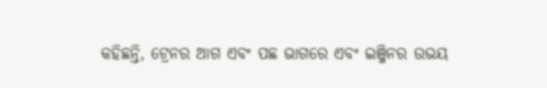କହିଛନ୍ତି, ଟ୍ରେନର ଆଗ ଏବଂ ପଛ ଭାଗରେ ଏବଂ ଇଞ୍ଜିନର ଉଭୟ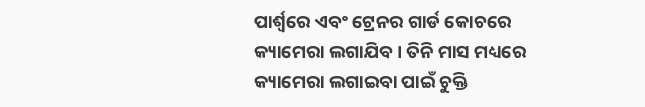ପାର୍ଶ୍ୱରେ ଏବଂ ଟ୍ରେନର ଗାର୍ଡ କୋଚରେ କ୍ୟାମେରା ଲଗାଯିବ । ତିନି ମାସ ମଧ୍ୟରେ କ୍ୟାମେରା ଲଗାଇବା ପାଇଁ ଚୁକ୍ତି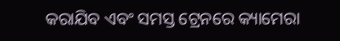କରାଯିବ ଏବଂ ସମସ୍ତ ଟ୍ରେନରେ କ୍ୟାମେରା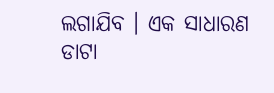ଲଗାଯିବ । ଏକ ସାଧାରଣ ଡାଟା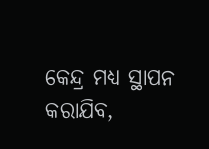କେନ୍ଦ୍ର ମଧ୍ୟ ସ୍ଥାପନ କରାଯିବ,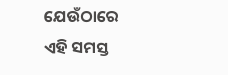ଯେଉଁଠାରେ ଏହି ସମସ୍ତ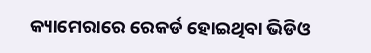କ୍ୟାମେରାରେ ରେକର୍ଡ ହୋଇଥିବା ଭିଡିଓ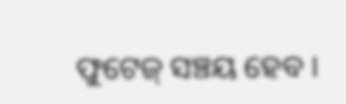ଫୁଟେଜ୍ ସଞ୍ଚୟ ହେବ ।